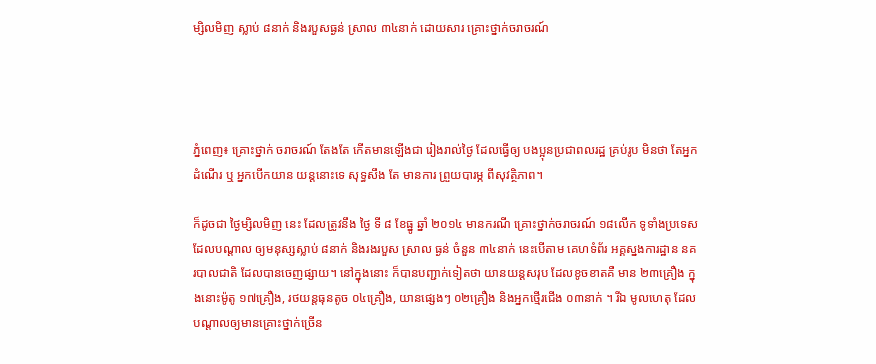ម្សិលមិញ ស្លាប់ ៨នាក់ និងរបួសធ្ងន់ ស្រាល ៣៤នាក់ ដោយសារ គ្រោះថ្នាក់ចរាចរណ៍




ភ្នំពេញ៖ គ្រោះថ្នាក់ ចរាចរណ៍ តែងតែ កើតមានឡើងជា រៀងរាល់ថ្ងៃ ដែលធ្វើឲ្យ បងប្អុនប្រជាពលរដ្ឋ គ្រប់រូប មិនថា តែអ្នកដំណើរ ឬ អ្នកបើកយាន យន្ដនោះទេ សុទ្ធសឹង តែ មានការ ព្រួយបារម្ភ ពីសុវត្ថិភាព។

ក៏ដូចជា ថ្ងៃម្សិលមិញ នេះ ដែលត្រូវនឹង ថ្ងៃ ទី ៨ ខែធ្នូ ឆ្នាំ ២០១៤ មានករណី គ្រោះថ្នាក់ចរាចរណ៍ ១៨លើក ទូទាំងប្រទេស ដែលបណ្ដាល ឲ្យមនុស្សស្លាប់ ៨នាក់ និងរងរបួស ស្រាល ធ្ងន់ ចំនួន ៣៤នាក់ នេះបើតាម គេហទំព័រ អគ្គស្នងការដ្ឋាន នគរបាលជាតិ ដែលបានចេញផ្សាយ។ នៅក្នុងនោះ ក៏បានបញ្ជាក់ទៀតថា យានយន្តសរុប ដែលខូចខាតគឺ មាន ២៣គ្រឿង ក្នុងនោះម៉ូតូ ១៧គ្រឿង, រថយន្តធុនតូច ០៤គ្រឿង, យានផ្សេងៗ ០២គ្រឿង និងអ្នកថ្មើរជើង ០៣នាក់ ។ រីឯ មូលហេតុ ដែលបណ្តាលឲ្យមានគ្រោះថ្នាក់ច្រើន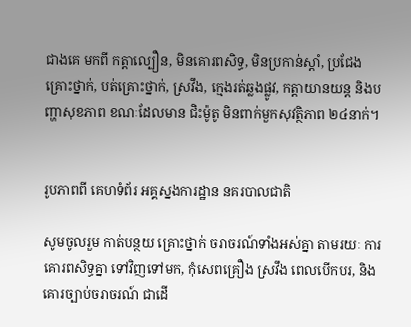ជាងគេ មកពី កត្តាល្បឿន, មិនគោរពសិទ្ធ, មិនប្រកាន់ស្តាំ, ប្រជែងគ្រោះថ្នាក់, បត់គ្រោះថ្នាក់, ស្រវឹង, ក្មេងរត់ឆ្លងផ្លូវ, កត្តាយានយន្ត និងបញ្ហាសុខភាព ខណៈដែលមាន ជិះម៉ូតូ មិនពាក់មួកសុវត្ថិភាព ២៤នាក់។


រូបភាពពី គេហទំព័រ អគ្គស្នងការដ្ឋាន នគរបាលជាតិ

សូមចូលរួម កាត់បន្ថយ គ្រោះថ្នាក់ ចរាចរណ៍ទាំងអស់គ្នា តាមរយៈ ការគោរពសិទ្ធគ្នា ទៅវិញទៅមក, កុំសេពគ្រឿង ស្រវឹង ពេលបើកបរ, និង គោរច្បាប់ចរាចរណ៍ ជាដើ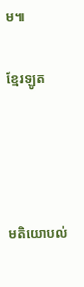ម៕

ខ្មែរឡូត




មតិយោបល់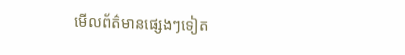មើលព័ត៌មានផ្សេងៗទៀត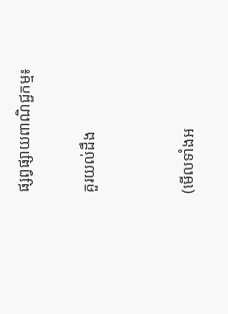ផ្សព្វផ្សាយពាណិជ្ជកម្ម៖

គួរយល់ដឹង


(មើលទាំងអ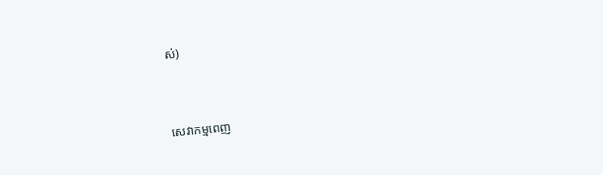ស់)



សេវាកម្មពេញ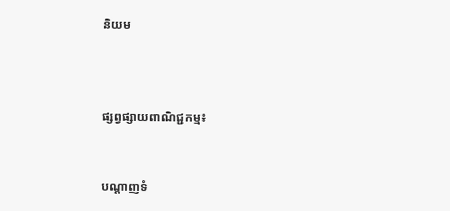និយម



ផ្សព្វផ្សាយពាណិជ្ជកម្ម៖


បណ្តាញទំ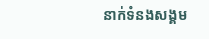នាក់ទំនងសង្គម